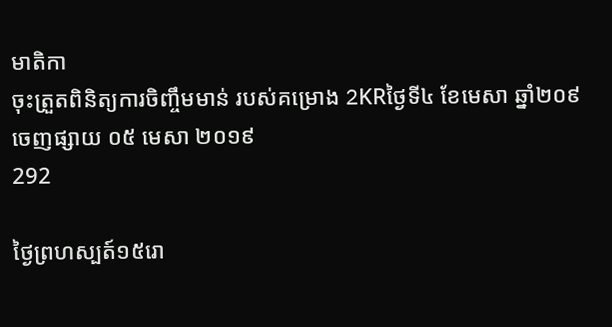មាតិកា
ចុះត្រួតពិនិត្យការចិញ្ចឹមមាន់ របស់គម្រោង 2KRថ្ងៃទី៤ ខែមេសា ឆ្នាំ២០៩
ចេញផ្សាយ ០៥ មេសា ២០១៩
292

ថ្ងៃព្រហស្បត៍១៥រោ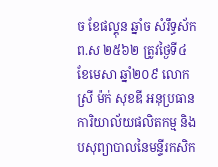ច ខែផល្គុន ឆ្នាំច សំរឹទ្ធស័ក ព.ស ២៥៦២ ត្រូវថ្ងៃទី៤ ខែមេសា ឆ្នាំ២០៩ លោកស្រី ម៉ក់ សុខឌី អនុប្រធានការិយាល័យផលិតកម្ម និងបសុព្យាបាលនៃមន្ទីរកសិក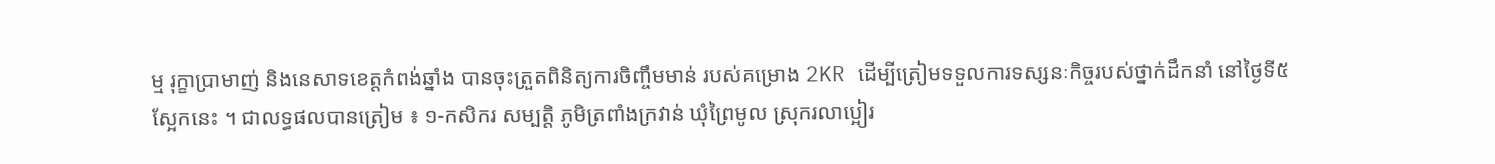ម្ម រុក្ខាប្រាមាញ់ និងនេសាទខេត្តកំពង់ឆ្នាំង បានចុះត្រួតពិនិត្យការចិញ្ចឹមមាន់ របស់គម្រោង 2KR ដើម្បីត្រៀមទទួលការទស្សនៈកិច្ចរបស់ថ្នាក់ដឹកនាំ នៅថ្ងៃទី៥ស្អែកនេះ ។ ជាលទ្ធផលបានត្រៀម ៖ ១-កសិករ សម្បត្តិ ភូមិត្រពាំងក្រវាន់ ឃុំព្រៃមូល ស្រុករលាប្អៀរ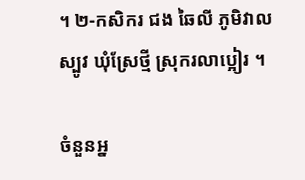។ ២-កសិករ ជង ឆៃលី ភូមិវាលស្បូវ ឃុំស្រែថ្មី ស្រុករលាប្អៀរ ។

ចំនួនអ្ន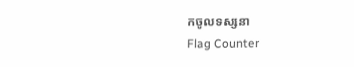កចូលទស្សនា
Flag Counter